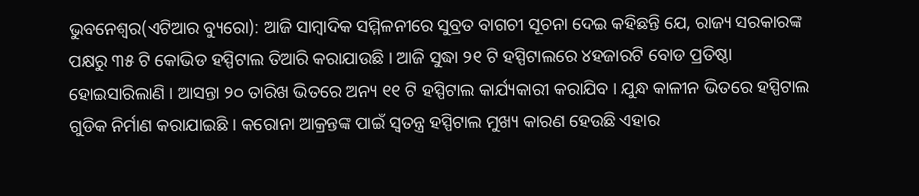ଭୁବନେଶ୍ୱର(ଏଟିଆର ବ୍ୟୁରୋ): ଆଜି ସାମ୍ବାଦିକ ସମ୍ମିଳନୀରେ ସୁବ୍ରତ ବାଗଚୀ ସୂଚନା ଦେଇ କହିଛନ୍ତି ଯେ, ରାଜ୍ୟ ସରକାରଙ୍କ ପକ୍ଷରୁ ୩୫ ଟି କୋଭିଡ ହସ୍ପିଟାଲ ତିଆରି କରାଯାଉଛି । ଆଜି ସୁଦ୍ଧା ୨୧ ଟି ହସ୍ପିଟାଲରେ ୪ହଜାରଟି ବୋଡ ପ୍ରତିଷ୍ଠା ହୋଇସାରିଲାଣି । ଆସନ୍ତା ୨୦ ତାରିଖ ଭିତରେ ଅନ୍ୟ ୧୧ ଟି ହସ୍ପିଟାଲ କାର୍ଯ୍ୟକାରୀ କରାଯିବ । ଯୁନ୍ଧ କାଳୀନ ଭିତରେ ହସ୍ପିଟାଲ ଗୁଡିକ ନିର୍ମାଣ କରାଯାଇଛି । କରୋନା ଆକ୍ରନ୍ତଙ୍କ ପାଇଁ ସ୍ୱତନ୍ତ୍ର ହସ୍ପିଟାଲ ମୁଖ୍ୟ କାରଣ ହେଉଛି ଏହାର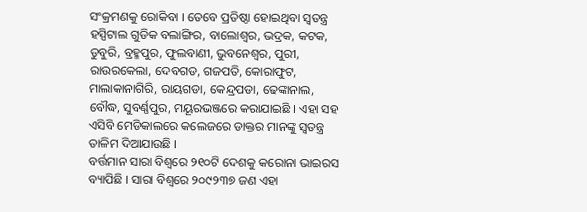ସଂକ୍ରମଣକୁ ରୋକିବା । ତେବେ ପ୍ରତିଷ୍ଠା ହୋଇଥିବା ସ୍ୱତନ୍ତ୍ର ହସ୍ପିଟାଲ ଗୁଡିକ ବଲାଙ୍ଗିର, ବାଲୋଶ୍ୱର, ଭଦ୍ରକ, କଟକ, ଡୁବୁରି, ବ୍ରହ୍ମପୁର, ଫୁଲବାଣୀ, ଭୁବନେଶ୍ୱର, ପୁରୀ, ରାଉରକେଲା, ଦେବଗଡ, ଗଜପତି, କୋରାଫୁଟ, ମାଲାକାନାଗିରି, ରାୟଗଡା, କେନ୍ଦ୍ରପଡା, ଢେଙ୍କାନାଲ, ବୌଦ୍ଧ, ସୁବର୍ଣ୍ଣପୁର, ମୟୂରଭଞ୍ଜରେ କରାଯାଇଛି । ଏହା ସହ ଏସିବି ମେଡିକାଲରେ କଲେଜରେ ଡାକ୍ତର ମାନଙ୍କୁ ସ୍ୱତନ୍ତ୍ର ତାଳିମ ଦିଆଯାଉଛି ।
ବର୍ତ୍ତମାନ ସାରା ବିଶ୍ୱରେ ୨୧୦ଟି ଦେଶକୁ କରୋନା ଭାଇରସ ବ୍ୟାପିଛି । ସାରା ବିଶ୍ୱରେ ୨୦୯୨୩୭ ଜଣ ଏହା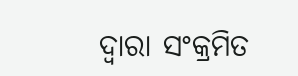ଦ୍ୱାରା ସଂକ୍ରମିତ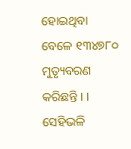ହୋଇଥିବା ବେଳେ ୧୩୪୭୮୦ ମୁତ୍ୟୃବରଣ କରିଛନ୍ତି । । ସେହିଭଳି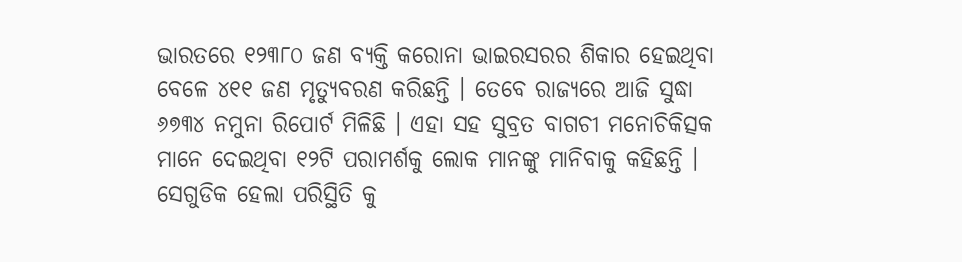ଭାରତରେ ୧୨୩୮୦ ଜଣ ବ୍ୟକ୍ତି କରୋନା ଭାଇରସରର ଶିକାର ହେଇଥିବା ବେଳେ ୪୧୧ ଜଣ ମୃତ୍ୟୁବରଣ କରିଛନ୍ତି । ତେବେ ରାଜ୍ୟରେ ଆଜି ସୁଦ୍ଧା ୬୭୩୪ ନମୁନା ରିପୋର୍ଟ ମିଳିଛି । ଏହା ସହ ସୁବ୍ରତ ବାଗଚୀ ମନୋଚିକିତ୍ସକ ମାନେ ଦେଇଥିବା ୧୨ଟି ପରାମର୍ଶକୁ ଲୋକ ମାନଙ୍କୁ ମାନିବାକୁ କହିଛନ୍ତି ।
ସେଗୁଡିକ ହେଲା ପରିସ୍ଥିତି କୁ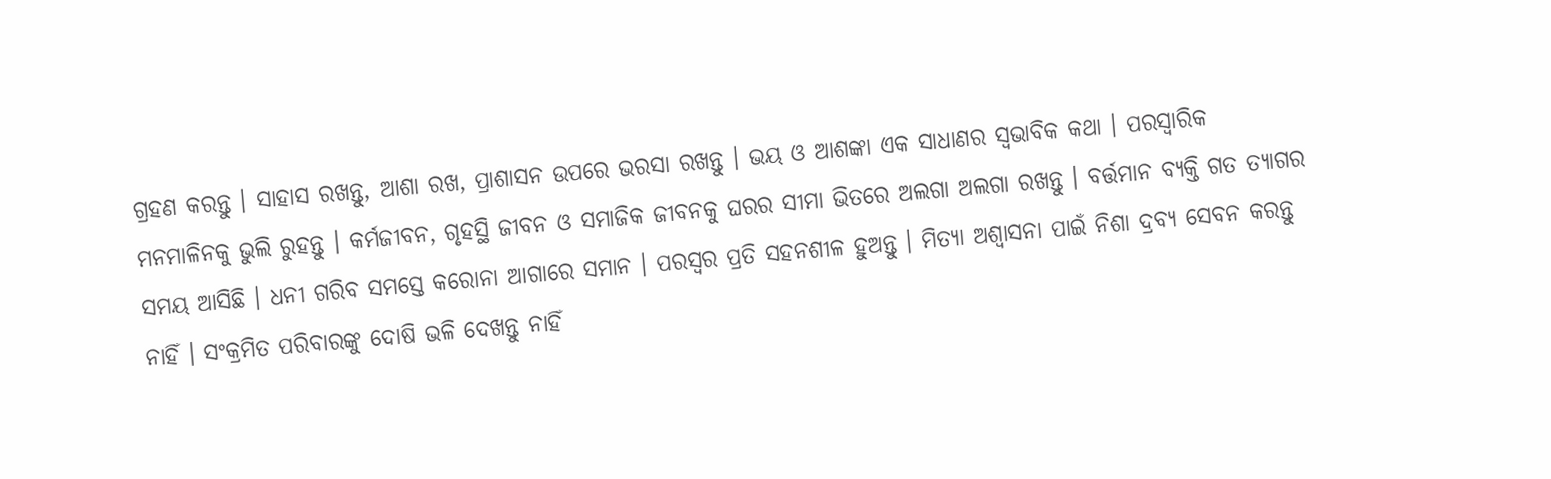ଗ୍ରହଣ କରନ୍ତୁ । ସାହାସ ରଖନ୍ତୁ, ଆଶା ରଖ, ପ୍ରାଶାସନ ଉପରେ ଭରସା ରଖନ୍ତୁ । ଭୟ ଓ ଆଶଙ୍କା ଏକ ସାଧାଣର ସ୍ୱଭାବିକ କଥା । ପରସ୍ୱାରିକ ମନମାଳିନକୁ ଭୁଲି ରୁହନ୍ତୁ । କର୍ମଜୀବନ, ଗୃହସ୍ଥି ଜୀବନ ଓ ସମାଜିକ ଜୀବନକୁ ଘରର ସୀମା ଭିତରେ ଅଲଗା ଅଲଗା ରଖନ୍ତୁ । ବର୍ତ୍ତମାନ ବ୍ୟକ୍ତି ଗତ ତ୍ୟାଗର ସମୟ ଆସିଛି । ଧନୀ ଗରିବ ସମସ୍ତେ କରୋନା ଆଗାରେ ସମାନ । ପରସ୍ୱର ପ୍ରତି ସହନଶୀଳ ହୁଅନ୍ତୁ । ମିତ୍ୟା ଅଶ୍ୱାସନା ପାଇଁ ନିଶା ଦ୍ରବ୍ୟ ସେବନ କରନ୍ତୁ ନାହିଁ । ସଂକ୍ରମିତ ପରିବାରଙ୍କୁ ଦୋଷି ଭଳି ଦେଖନ୍ତୁ ନାହିଁ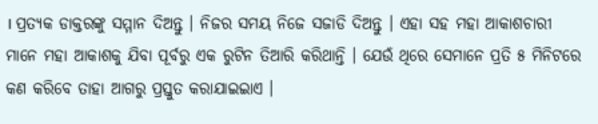। ପ୍ରତ୍ୟକ ଡାକ୍ତରଙ୍କୁ ସମ୍ମାନ ଦିଅନ୍ତୁ । ନିଜର ସମୟ ନିଜେ ସଜାଡି ଦିଅନ୍ତୁ । ଏହା ସହ ମହା ଆକାଶଚାରୀ ମାନେ ମହା ଆକାଶକୁ ଯିବା ପୂର୍ବରୁ ଏକ ରୁଟିନ ତିଆରି କରିଥାନ୍ତି । ଯେଉଁ ଥିରେ ସେମାନେ ପ୍ରତି ୫ ମିନିଟରେ କଣ କରିବେ ତାହା ଆଗରୁ ପ୍ରସ୍ତୁତ କରାଯାଇଇାଏ ।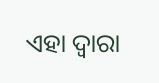ଏହା ଦ୍ୱାରା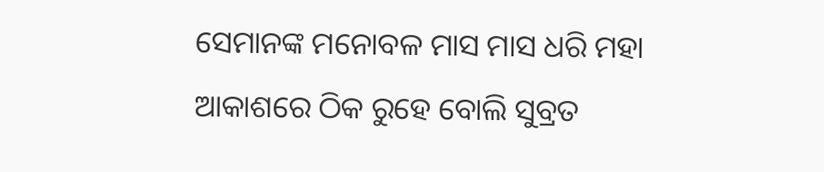ସେମାନଙ୍କ ମନୋବଳ ମାସ ମାସ ଧରି ମହା ଆକାଶରେ ଠିକ ରୁହେ ବୋଲି ସୁବ୍ରତ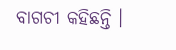ବାଗଚୀ କହିଛନ୍ତି ।